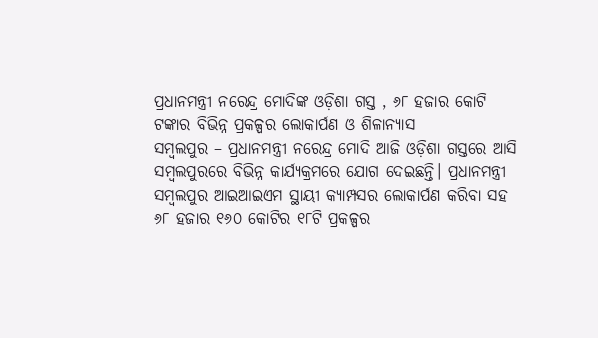ପ୍ରଧାନମନ୍ତ୍ରୀ ନରେନ୍ଦ୍ର ମୋଦିଙ୍କ ଓଡ଼ିଶା ଗସ୍ତ , ୬୮ ହଜାର କୋଟି ଟଙ୍କାର ବିଭିନ୍ନ ପ୍ରକଳ୍ପର ଲୋକାର୍ପଣ ଓ ଶିଳାନ୍ୟାସ
ସମ୍ବଲପୁର – ପ୍ରଧାନମନ୍ତ୍ରୀ ନରେନ୍ଦ୍ର ମୋଦି ଆଜି ଓଡ଼ିଶା ଗସ୍ତରେ ଆସି ସମ୍ବଲପୁରରେ ବିଭିନ୍ନ କାର୍ଯ୍ୟକ୍ରମରେ ଯୋଗ ଦେଇଛନ୍ତି। ପ୍ରଧାନମନ୍ତ୍ରୀ ସମ୍ବଲପୁର ଆଇଆଇଏମ ସ୍ଥାୟୀ କ୍ୟାମ୍ପସର ଲୋକାର୍ପଣ କରିବା ସହ ୬୮ ହଜାର ୧୬୦ କୋଟିର ୧୮ଟି ପ୍ରକଳ୍ପର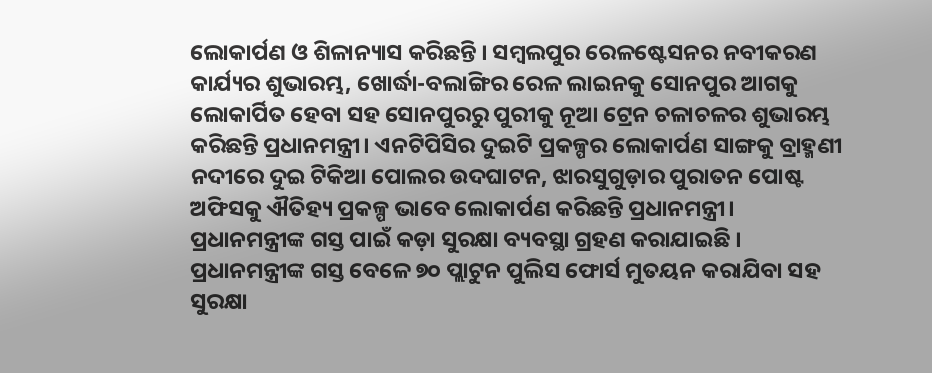ଲୋକାର୍ପଣ ଓ ଶିଳାନ୍ୟାସ କରିଛନ୍ତି । ସମ୍ବଲପୁର ରେଳଷ୍ଟେସନର ନବୀକରଣ କାର୍ଯ୍ୟର ଶୁଭାରମ୍ଭ, ଖୋର୍ଦ୍ଧା-ବଲାଙ୍ଗିର ରେଳ ଲାଇନକୁ ସୋନପୁର ଆଗକୁ ଲୋକାର୍ପିତ ହେବା ସହ ସୋନପୁରରୁ ପୁରୀକୁ ନୂଆ ଟ୍ରେନ ଚଳାଚଳର ଶୁଭାରମ୍ଭ କରିଛନ୍ତି ପ୍ରଧାନମନ୍ତ୍ରୀ। ଏନଟିପିସିର ଦୁଇଟି ପ୍ରକଳ୍ପର ଲୋକାର୍ପଣ ସାଙ୍ଗକୁ ବ୍ରାହ୍ମଣୀ ନଦୀରେ ଦୁଇ ଟିକିଆ ପୋଲର ଉଦଘାଟନ, ଝାରସୁଗୁଡ଼ାର ପୁରାତନ ପୋଷ୍ଟ ଅଫିସକୁ ଐତିହ୍ୟ ପ୍ରକଳ୍ପ ଭାବେ ଲୋକାର୍ପଣ କରିଛନ୍ତି ପ୍ରଧାନମନ୍ତ୍ରୀ।
ପ୍ରଧାନମନ୍ତ୍ରୀଙ୍କ ଗସ୍ତ ପାଇଁ କଡ଼ା ସୁରକ୍ଷା ବ୍ୟବସ୍ଥା ଗ୍ରହଣ କରାଯାଇଛି । ପ୍ରଧାନମନ୍ତ୍ରୀଙ୍କ ଗସ୍ତ ବେଳେ ୭୦ ପ୍ଲାଟୁନ ପୁଲିସ ଫୋର୍ସ ମୁତୟନ କରାଯିବା ସହ ସୁରକ୍ଷା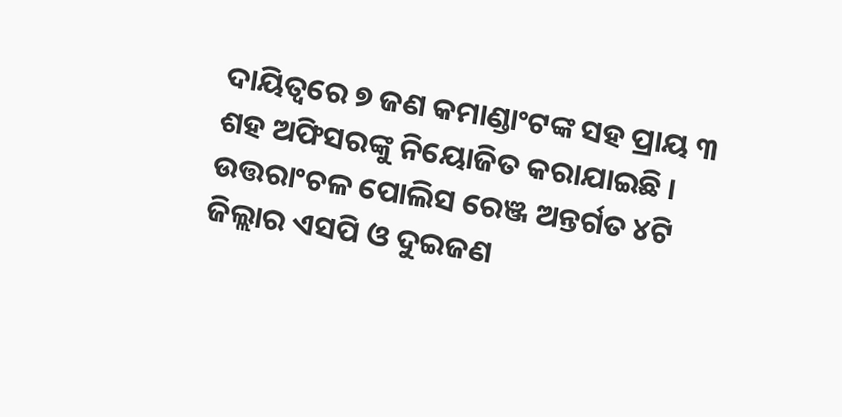ଦାୟିତ୍ୱରେ ୭ ଜଣ କମାଣ୍ଡାଂଟଙ୍କ ସହ ପ୍ରାୟ ୩ ଶହ ଅଫିସରଙ୍କୁ ନିୟୋଜିତ କରାଯାଇଛି । ଉତ୍ତରାଂଚଳ ପୋଲିସ ରେଞ୍ଜ ଅନ୍ତର୍ଗତ ୪ଟି ଜିଲ୍ଲାର ଏସପି ଓ ଦୁଇଜଣ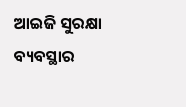ଆଇଜି ସୁରକ୍ଷା ବ୍ୟବସ୍ଥାର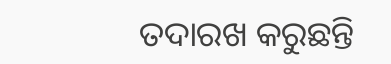ତଦାରଖ କରୁଛନ୍ତି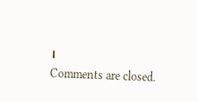।
Comments are closed.